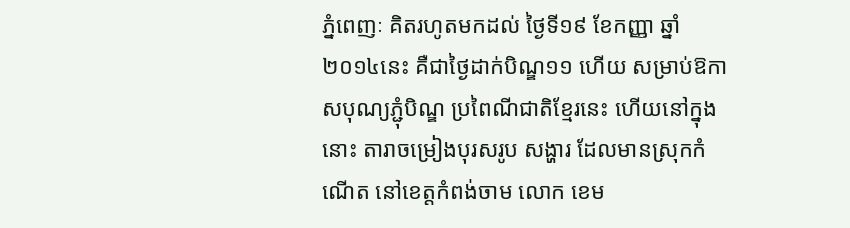ភ្នំពេញៈ គិតរហូតមកដល់ ថ្ងៃទី១៩ ខែកញ្ញា ឆ្នាំ២០១៤នេះ គឺជាថ្ងៃដាក់បិណ្ឌ១១ ហើយ សម្រាប់ឱកាសបុណ្យភ្ជុំបិណ្ឌ ប្រពៃណីជាតិខ្មែរនេះ ហើយនៅក្នុងនោះ តារាចម្រៀងបុរសរូប សង្ហារ ដែលមានស្រុកកំណើត នៅខេត្តកំពង់ចាម លោក ខេម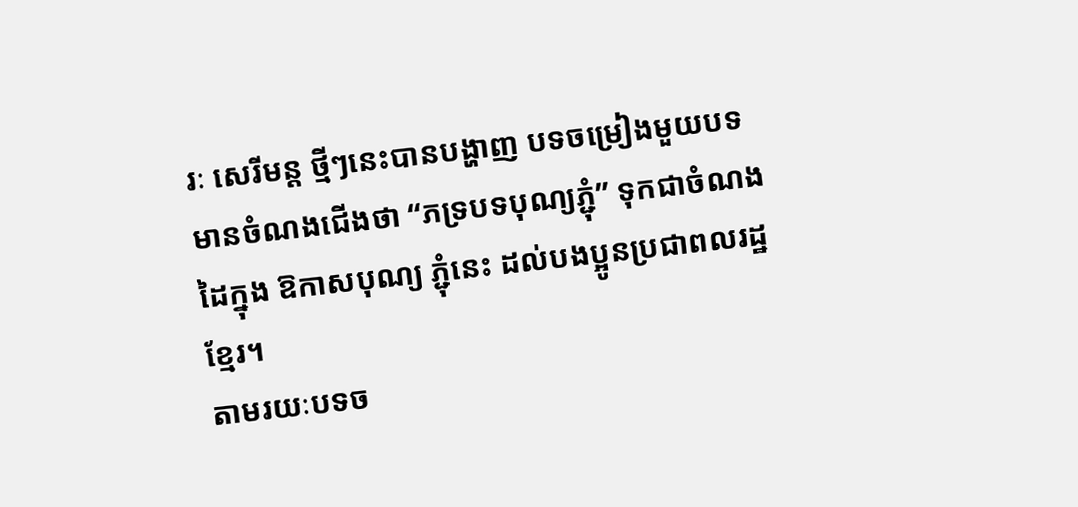រៈ សេរីមន្ត ថ្មីៗនេះបានបង្ហាញ បទចម្រៀងមួយបទមានចំណងជើងថា “ភទ្របទបុណ្យភ្ជុំ” ទុកជាចំណងដៃក្នុង ឱកាសបុណ្យ ភ្ជុំនេះ ដល់បងប្អូនប្រជាពលរដ្ឋ ខ្មែរ។
តាមរយៈបទច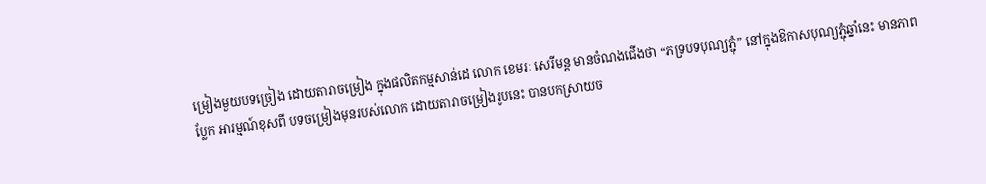ម្រៀងមួយបទច្រៀង ដោយតារាចម្រៀង ក្នុងផលិតកម្មសាន់ដេ លោក ខេមរៈ សេរីមន្ត មានចំណងជើងថា “ភទ្របទបុណ្យភ្ជុំ” នៅក្នុងឱកាសបុណ្យភ្ជុំឆ្នាំនេះ មានភាពប្លែក អារម្មណ៍ខុសពី បទចម្រៀងមុនរបស់លោក ដោយតារាចម្រៀងរូបនេះ បានបកស្រាយច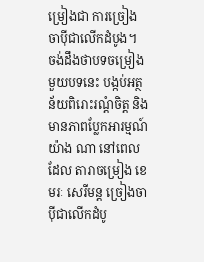ម្រៀងជា ការច្រៀងចាប៉ីជាលើកដំបូង។
ចង់ដឹងថាបទចម្រៀងមួយបទនេះ បង្កប់អត្ថន័យពិរោះរណ្តំចិត្ត និងមានភាពប្លែកអារម្មណ៍ យ៉ាង ណា នៅពេលដែល តារាចម្រៀង ខេមរៈ សេរីមន្ត ច្រៀងចាប៉ីជាលើកដំបូ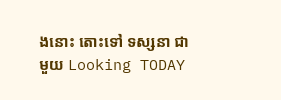ងនោះ តោះទៅ ទស្សនា ជាមួយ Looking TODAY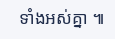ទាំងអស់គ្នា ៕